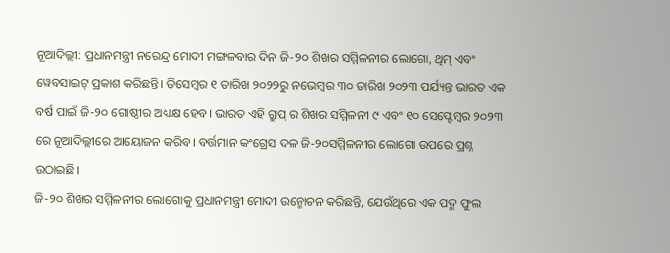ନୂଆଦିଲ୍ଲୀ: ପ୍ରଧାନମନ୍ତ୍ରୀ ନରେନ୍ଦ୍ର ମୋଦୀ ମଙ୍ଗଳବାର ଦିନ ଜି-୨୦ ଶିଖର ସମ୍ମିଳନୀର ଲୋଗୋ, ଥିମ୍ ଏବଂ ୱେବସାଇଟ୍ ପ୍ରକାଶ କରିଛନ୍ତି। ଡିସେମ୍ବର ୧ ତାରିଖ ୨୦୨୨ରୁ ନଭେମ୍ବର ୩୦ ତାରିଖ ୨୦୨୩ ପର୍ଯ୍ୟନ୍ତ ଭାରତ ଏକ ବର୍ଷ ପାଇଁ ଜି-୨୦ ଗୋଷ୍ଠୀର ଅଧ୍ୟକ୍ଷ ହେବ। ଭାରତ ଏହି ଗ୍ରୁପ୍ ର ଶିଖର ସମ୍ମିଳନୀ ୯ ଏବଂ ୧୦ ସେପ୍ଟେମ୍ବର ୨୦୨୩ ରେ ନୂଆଦିଲ୍ଲୀରେ ଆୟୋଜନ କରିବ। ବର୍ତ୍ତମାନ କଂଗ୍ରେସ ଦଳ ଜି-୨୦ସମ୍ମିଳନୀର ଲୋଗୋ ଉପରେ ପ୍ରଶ୍ନ ଉଠାଇଛି।
ଜି-୨୦ ଶିଖର ସମ୍ମିଳନୀର ଲୋଗୋକୁ ପ୍ରଧାନମନ୍ତ୍ରୀ ମୋଦୀ ଉନ୍ମୋଚନ କରିଛନ୍ତି, ଯେଉଁଥିରେ ଏକ ପଦ୍ମ ଫୁଲ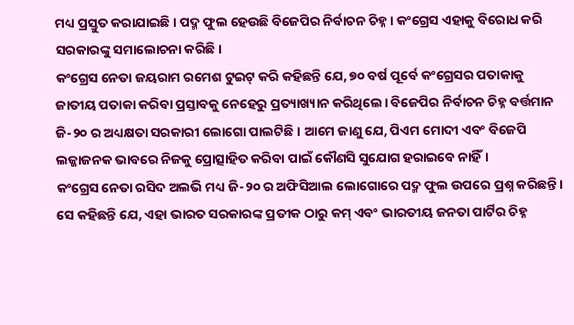ମଧ୍ୟ ପ୍ରସ୍ତୁତ କରାଯାଇଛି। ପଦ୍ମ ଫୁଲ ହେଉଛି ବିଜେପିର ନିର୍ବାଚନ ଚିହ୍ନ। କଂଗ୍ରେସ ଏହାକୁ ବିରୋଧ କରି ସରକାରଙ୍କୁ ସମାଲୋଚନା କରିଛି।
କଂଗ୍ରେସ ନେତା ଜୟରାମ ରମେଶ ଟୁଇଟ୍ କରି କହିଛନ୍ତି ଯେ, ୭୦ ବର୍ଷ ପୂର୍ବେ କଂଗ୍ରେସର ପତାକାକୁ ଜାତୀୟ ପତାକା କରିବା ପ୍ରସ୍ତାବକୁ ନେହେରୁ ପ୍ରତ୍ୟାଖ୍ୟାନ କରିଥିଲେ। ବିଜେପିର ନିର୍ବାଚନ ଚିହ୍ନ ବର୍ତ୍ତମାନ ଜି-୨୦ ର ଅଧ୍ୟକ୍ଷତା ସରକାରୀ ଲୋଗୋ ପାଲଟିଛି। ଆମେ ଜାଣୁ ଯେ, ପିଏମ ମୋଦୀ ଏବଂ ବିଜେପି ଲଜ୍ଜାଜନକ ଭାବରେ ନିଜକୁ ପ୍ରୋତ୍ସାହିତ କରିବା ପାଇଁ କୌଣସି ସୁଯୋଗ ହରାଇବେ ନାହିଁ।
କଂଗ୍ରେସ ନେତା ରସିଦ ଅଲଭି ମଧ୍ୟ ଜି-୨୦ ର ଅଫିସିଆଲ ଲୋଗୋରେ ପଦ୍ମ ଫୁଲ ଉପରେ ପ୍ରଶ୍ନ କରିଛନ୍ତି। ସେ କହିଛନ୍ତି ଯେ, ଏହା ଭାରତ ସରକାରଙ୍କ ପ୍ରତୀକ ଠାରୁ କମ୍ ଏବଂ ଭାରତୀୟ ଜନତା ପାର୍ଟିର ଚିହ୍ନ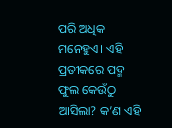ପରି ଅଧିକ ମନେହୁଏ। ଏହି ପ୍ରତୀକରେ ପଦ୍ମ ଫୁଲ କେଉଁଠୁ ଆସିଲା? କ’ଣ ଏହି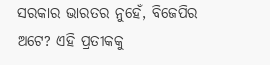ସରକାର ଭାରତର ନୁହେଁ, ବିଜେପିର ଅଟେ? ଏହି ପ୍ରତୀକକୁ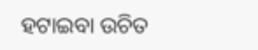ହଟାଇବା ଉଚିତ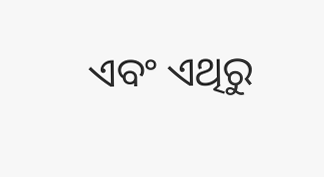ଏବଂ ଏଥିରୁ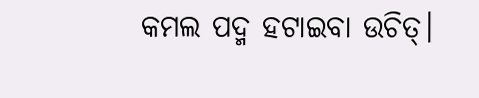କମଲ ପଦ୍ମ ହଟାଇବା ଉଚିତ୍।